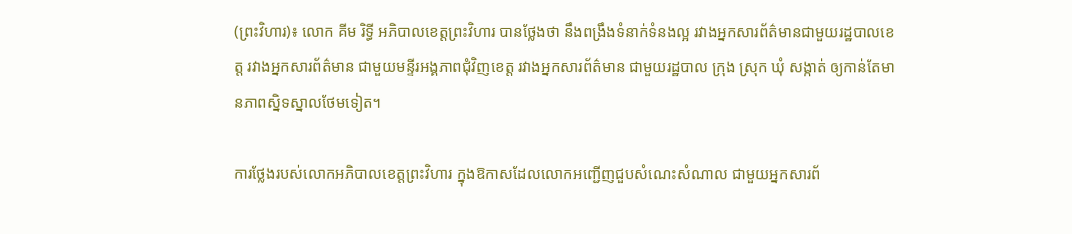(ព្រះវិហារ)៖ លោក គីម រិទ្ធី អភិបាលខេត្តព្រះវិហារ បានថ្លែងថា នឹងពង្រឹងទំនាក់ទំនងល្អ រវាងអ្នកសារព័ត៌មានជាមួយរដ្ឋបាលខេត្ត រវាងអ្នកសារព័ត៌មាន ជាមួយមន្ទីរអង្គភាពជុំវិញខេត្ត រវាងអ្នកសារព័ត៌មាន ជាមួយរដ្ឋបាល ក្រុង ស្រុក ឃុំ សង្កាត់ ឲ្យកាន់តែមានភាពស្និទស្នាលថែមទៀត។

ការថ្លែងរបស់លោកអភិបាលខេត្តព្រះវិហារ ក្នុងឱកាសដែលលោកអញ្ជើញជួបសំណេះសំណាល ជាមួយអ្នកសារព័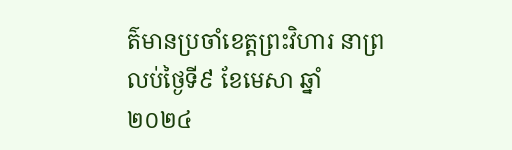ត៌មានប្រចាំខេត្តព្រះវិហារ នាព្រលប់ថ្ងៃទី៩ ខែមេសា ឆ្នាំ២០២៤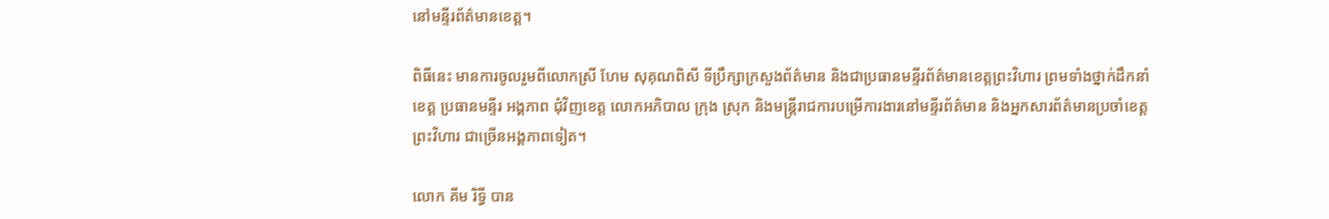នៅមន្ទីរព័ត៌មានខេត្ត។

ពិធីនេះ មានការចូលរួមពីលោកស្រី ហែម សុគុណពិសី ទីប្រឹក្សាក្រសួងព័ត៌មាន និងជាប្រធានមន្ទីរព័ត៌មានខេត្តព្រះវិហារ ព្រមទាំងថ្នាក់ដឹកនាំខេត្ត ប្រធានមន្ទីរ អង្គភាព ជុំវិញខេត្ត លោកអភិបាល ក្រុង ស្រុក និងមន្ត្រីរាជការបម្រើការងារនៅមន្ទីរព័ត៌មាន និងអ្នកសារព័ត៌មានប្រចាំខេត្តព្រះវិហារ ជាច្រើនអង្គភាពទៀត។

លោក គីម រិទ្ធី បាន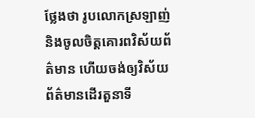ថ្លែងថា រូបលោកស្រឡាញ់ និងចូលចិត្តគោរពវិស័យព័ត៌មាន ហើយចង់ឲ្យវិស័យព័ត៌មានដើរតួនាទី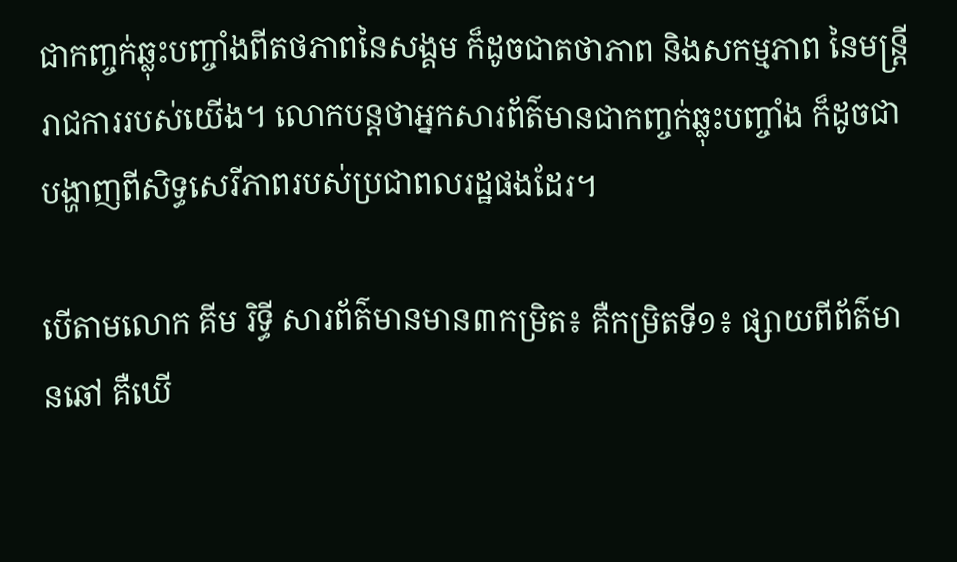ជាកញ្ចក់ឆ្លុះបញ្ចាំងពីតថភាពនៃសង្គម ក៏ដូចជាតថាភាព និងសកម្មភាព នៃមន្ត្រីរាជការរបស់យើង។ លោកបន្តថាអ្នកសារព័ត៌មានជាកញ្ចក់ឆ្លុះបញ្ចាំង ក៏ដូចជាបង្ហាញពីសិទ្ធសេរីភាពរបស់ប្រជាពលរដ្ឋផងដែរ។

បើតាមលោក គីម រិទ្ធី សារព័ត៌មានមាន៣កម្រិត៖ គឺកម្រិតទី១៖ ផ្សាយពីព័ត៌មានឆៅ គឺឃើ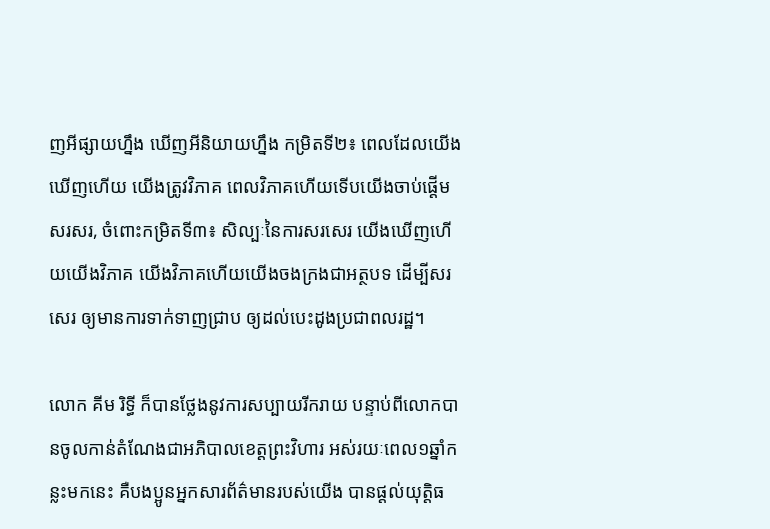ញអីផ្សាយហ្នឹង ឃើញអីនិយាយហ្នឹង កម្រិតទី២៖ ពេលដែលយើងឃើញហើយ យើងត្រូវវិភាគ ពេលវិភាគហើយទើបយើងចាប់ផ្តើមសរសរ, ចំពោះកម្រិតទី៣៖ សិល្បៈនៃការសរសេរ យើងឃើញហើយយើងវិភាគ យើងវិភាគហើយយើងចងក្រងជាអត្ថបទ ដើម្បីសរសេរ ឲ្យមានការទាក់ទាញជ្រាប ឲ្យដល់បេះដូងប្រជាពលរដ្ឋ។

លោក គីម រិទ្ធី ក៏បានថ្លែងនូវការសប្បាយរីករាយ បន្ទាប់ពីលោកបានចូលកាន់តំណែងជាអភិបាលខេត្តព្រះវិហារ អស់រយៈពេល១ឆ្នាំកន្លះមកនេះ គឺបងប្អូនអ្នកសារព័ត៌មានរបស់យើង បានផ្តល់យុត្តិធ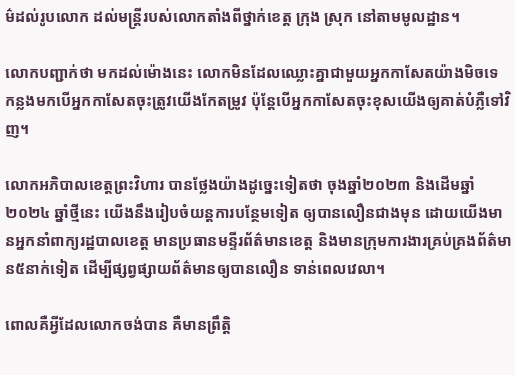ម៌ដល់រូបលោក ដល់មន្ត្រីរបស់លោកតាំងពីថ្នាក់ខេត្ត ក្រុង ស្រុក នៅតាមមូលដ្ឋាន។

លោកបញ្ជាក់ថា មកដល់ម៉ោងនេះ លោកមិនដែលឈ្លោះគ្នាជាមួយអ្នកកាសែតយ៉ាងមិចទេ កន្លងមកបើអ្នកកាសែតចុះត្រូវយើងកែតម្រូវ ប៉ុន្តែបើអ្នកកាសែតចុះខុសយើងឲ្យគាត់បំភ្លឺទៅវិញ។

លោកអភិបាលខេត្តព្រះវិហារ បានថ្លែងយ៉ាងដូច្នេះទៀតថា ចុងឆ្នាំ២០២៣ និងដើមឆ្នាំ២០២៤ ឆ្នាំថ្មីនេះ យើងនឹងរៀបចំយន្តការបន្ថែមទៀត ឲ្យបានលឿនជាងមុន ដោយយើងមានអ្នកនាំពាក្យរដ្ឋបាលខេត្ត មានប្រធានមន្ទីរព័ត៌មានខេត្ត និងមានក្រុមការងារគ្រប់គ្រងព័ត៌មាន៥នាក់ទៀត ដើម្បីផ្សព្វផ្សាយព័ត៌មានឲ្យបានលឿន ទាន់ពេលវេលា។

ពោលគឺអ្វីដែលលោកចង់បាន គឺមានព្រឹត្តិ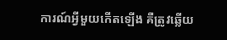ការណ៍អ្វីមួយកើតឡើង គឺត្រូវឆ្លើយ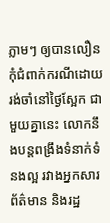ភ្លាមៗ ឲ្យបានលឿនកុំជំពាក់ករណីដោយរង់ចាំនៅថ្ងៃស្អែក ជាមួយគ្នានេះ លោកនឹងបន្តពង្រឹងទំនាក់ទំនងល្អ រវាងអ្នកសារព័ត៌មាន និងរដ្ឋ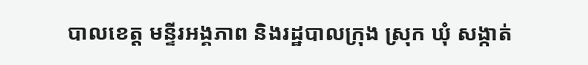បាលខេត្ត មន្ទីរអង្គភាព និងរដ្ឋបាលក្រុង ស្រុក ឃុំ សង្កាត់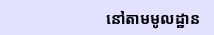នៅតាមមូលដ្ឋាន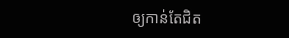ឲ្យកាន់តែជិត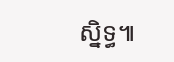ស្និទ្ធ៕